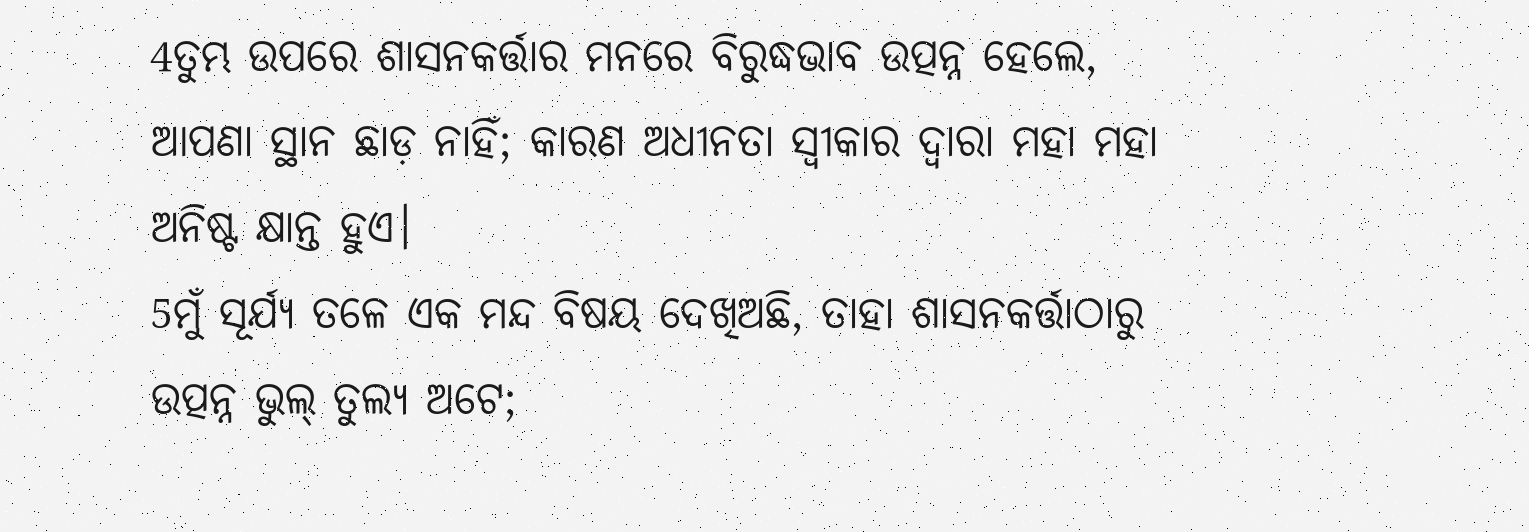4ତୁମ୍ଭ ଉପରେ ଶାସନକର୍ତ୍ତାର ମନରେ ବିରୁଦ୍ଧଭାବ ଉତ୍ପନ୍ନ ହେଲେ, ଆପଣା ସ୍ଥାନ ଛାଡ଼ ନାହିଁ; କାରଣ ଅଧୀନତା ସ୍ୱୀକାର ଦ୍ୱାରା ମହା ମହା ଅନିଷ୍ଟ କ୍ଷାନ୍ତ ହୁଏ।
5ମୁଁ ସୂର୍ଯ୍ୟ ତଳେ ଏକ ମନ୍ଦ ବିଷୟ ଦେଖିଅଛି, ତାହା ଶାସନକର୍ତ୍ତାଠାରୁ ଉତ୍ପନ୍ନ ଭୁଲ୍ ତୁଲ୍ୟ ଅଟେ;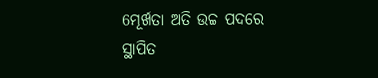6ମୂର୍ଖତା ଅତି ଉଚ୍ଚ ପଦରେ ସ୍ଥାପିତ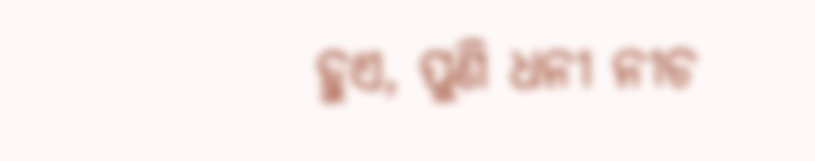ହୁଏ, ପୁଣି ଧନୀ ନୀଚ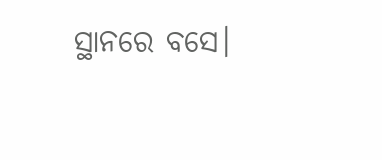ସ୍ଥାନରେ ବସେ।